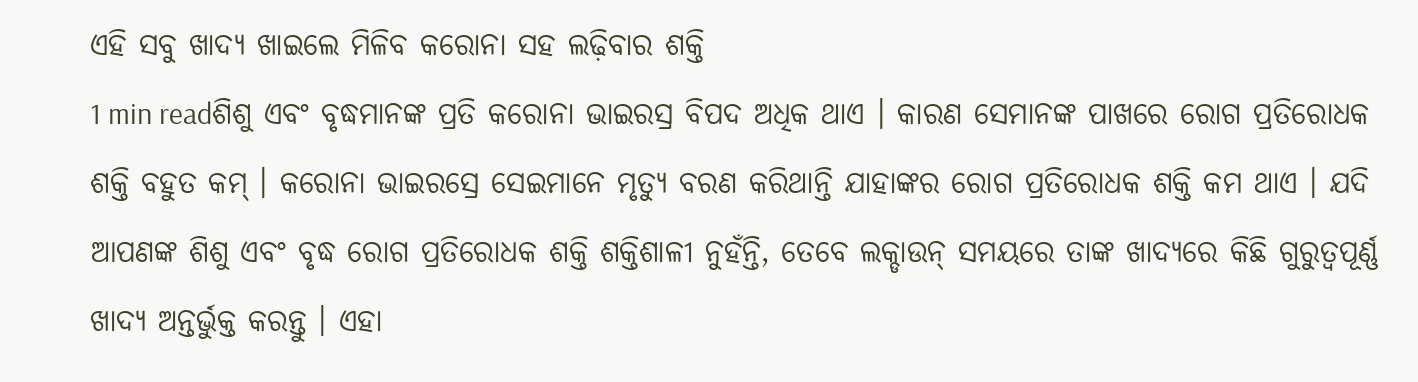ଏହି ସବୁ ଖାଦ୍ୟ ଖାଇଲେ ମିଳିବ କରୋନା ସହ ଲଢ଼ିବାର ଶକ୍ତି
1 min readଶିଶୁ ଏବଂ ବୃଦ୍ଧମାନଙ୍କ ପ୍ରତି କରୋନା ଭାଇରସ୍ର ବିପଦ ଅଧିକ ଥାଏ । କାରଣ ସେମାନଙ୍କ ପାଖରେ ରୋଗ ପ୍ରତିରୋଧକ ଶକ୍ତି ବହୁତ କମ୍ । କରୋନା ଭାଇରସ୍ରେ ସେଇମାନେ ମୃତ୍ୟୁ ବରଣ କରିଥାନ୍ତି ଯାହାଙ୍କର ରୋଗ ପ୍ରତିରୋଧକ ଶକ୍ତି କମ ଥାଏ । ଯଦି ଆପଣଙ୍କ ଶିଶୁ ଏବଂ ବୃଦ୍ଧ ରୋଗ ପ୍ରତିରୋଧକ ଶକ୍ତି ଶକ୍ତିଶାଳୀ ନୁହଁନ୍ତି, ତେବେ ଲକ୍ଡାଉନ୍ ସମୟରେ ତାଙ୍କ ଖାଦ୍ୟରେ କିଛି ଗୁରୁତ୍ୱପୂର୍ଣ୍ଣ ଖାଦ୍ୟ ଅନ୍ତର୍ଭୁକ୍ତ କରନ୍ତୁ । ଏହା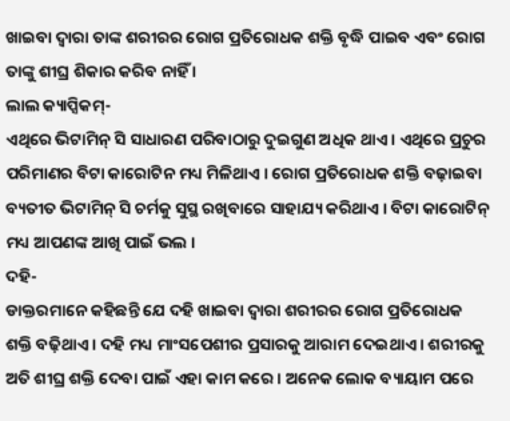ଖାଇବା ଦ୍ୱାରା ତାଙ୍କ ଶରୀରର ରୋଗ ପ୍ରତିରୋଧକ ଶକ୍ତି ବୃଦ୍ଧି ପାଇବ ଏବଂ ରୋଗ ତାଙ୍କୁ ଶୀଘ୍ର ଶିକାର କରିବ ନାହିଁ ।
ଲାଲ କ୍ୟାପ୍ସିକମ୍-
ଏଥିରେ ଭିଟାମିନ୍ ସି ସାଧାରଣ ପରିବାଠାରୁ ଦୁଇଗୁଣ ଅଧିକ ଥାଏ । ଏଥିରେ ପ୍ରଚୁର ପରିମାଣର ବିଟା କାରୋଟିନ ମଧ୍ୟ ମିଳିଥାଏ । ରୋଗ ପ୍ରତିରୋଧକ ଶକ୍ତି ବଢ଼ାଇବା ବ୍ୟତୀତ ଭିଟାମିନ୍ ସି ଚର୍ମକୁ ସୁସ୍ଥ ରଖିବାରେ ସାହାଯ୍ୟ କରିଥାଏ । ବିଟା କାରୋଟିନ୍ ମଧ୍ୟ ଆପଣଙ୍କ ଆଖି ପାଇଁ ଭଲ ।
ଦହି-
ଡାକ୍ତରମାନେ କହିଛନ୍ତି ଯେ ଦହି ଖାଇବା ଦ୍ୱାରା ଶରୀରର ରୋଗ ପ୍ରତିରୋଧକ ଶକ୍ତି ବଢ଼ିଥାଏ । ଦହି ମଧ୍ୟ ମାଂସପେଶୀର ପ୍ରସାରକୁ ଆରାମ ଦେଇଥାଏ । ଶରୀରକୁ ଅତି ଶୀଘ୍ର ଶକ୍ତି ଦେବା ପାଇଁ ଏହା କାମ କରେ । ଅନେକ ଲୋକ ବ୍ୟାୟାମ ପରେ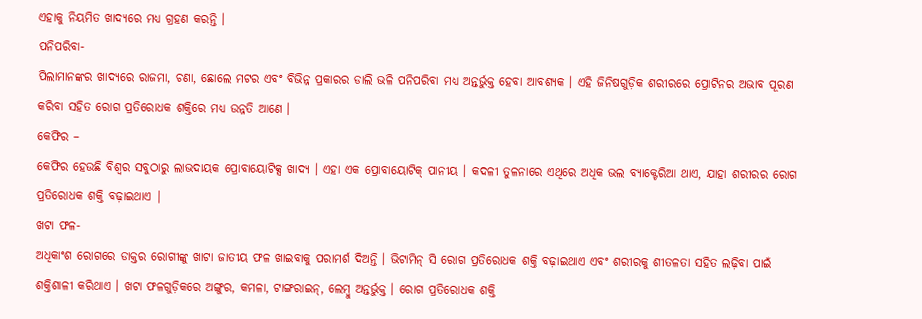ଏହାକୁ ନିୟମିତ ଖାଦ୍ୟରେ ମଧ୍ୟ ଗ୍ରହଣ କରନ୍ତି ।
ପନିପରିବା-
ପିଲାମାନଙ୍କର ଖାଦ୍ୟରେ ରାଜମା, ଚଣା, ଛୋଲେ ମଟର ଏବଂ ବିଭିନ୍ନ ପ୍ରକାରର ଡାଲି ଭଳି ପନିପରିବା ମଧ୍ୟ ଅନ୍ତର୍ଭୁକ୍ତ ହେବା ଆବଶ୍ୟକ । ଏହି ଜିନିଷଗୁଡ଼ିକ ଶରୀରରେ ପ୍ରୋଟିନର ଅଭାବ ପୂରଣ କରିବା ସହିତ ରୋଗ ପ୍ରତିରୋଧକ ଶକ୍ତିରେ ମଧ୍ୟ ଉନ୍ନତି ଆଣେ ।
କେଫିର –
କେଫିର ହେଉଛି ବିଶ୍ୱର ସବୁଠାରୁ ଲାଭଦାୟକ ପ୍ରୋବାୟୋଟିକ୍ସ ଖାଦ୍ୟ । ଏହା ଏକ ପ୍ରୋବାୟୋଟିକ୍ ପାନୀୟ । କଦଳୀ ତୁଳନାରେ ଏଥିରେ ଅଧିକ ଭଲ ବ୍ୟାକ୍ଟେରିଆ ଥାଏ, ଯାହା ଶରୀରର ରୋଗ ପ୍ରତିରୋଧକ ଶକ୍ତି ବଢ଼ାଇଥାଏ |
ଖଟା ଫଳ-
ଅଧିକାଂଶ ରୋଗରେ ଡାକ୍ତର ରୋଗୀଙ୍କୁ ଖାଟା ଜାତୀୟ ଫଳ ଖାଇବାକୁ ପରାମର୍ଶ ଦିଅନ୍ତି । ଭିଟାମିନ୍ ସି ରୋଗ ପ୍ରତିରୋଧକ ଶକ୍ତି ବଢ଼ାଇଥାଏ ଏବଂ ଶରୀରକୁ ଶୀତଳତା ସହିତ ଲଢ଼ିବା ପାଇଁ ଶକ୍ତିଶାଳୀ କରିଥାଏ । ଖଟା ଫଳଗୁଡ଼ିକରେ ଅଙ୍ଗୁର, କମଳା, ଟାଙ୍ଗରାଇନ୍, ଲେମ୍ବୁ ଅନ୍ତର୍ଭୁକ୍ତ । ରୋଗ ପ୍ରତିରୋଧକ ଶକ୍ତି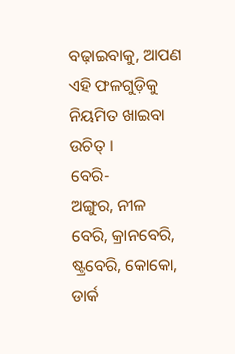ବଢ଼ାଇବାକୁ, ଆପଣ ଏହି ଫଳଗୁଡ଼ିକୁ ନିୟମିତ ଖାଇବା ଉଚିତ୍ ।
ବେରି-
ଅଙ୍ଗୁର, ନୀଳ ବେରି, କ୍ରାନବେରି, ଷ୍ଟ୍ରବେରି, କୋକୋ, ଡାର୍କ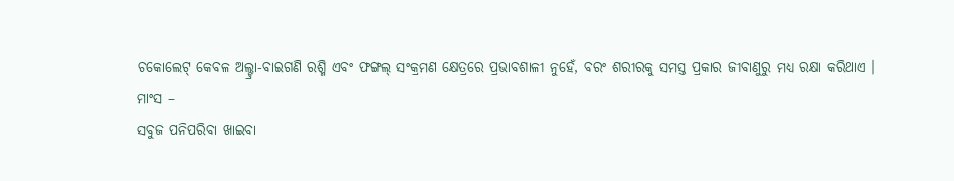ଚକୋଲେଟ୍ କେବଳ ଅଲ୍ଟ୍ରା-ବାଇଗଣି ରଶ୍ମି ଏବଂ ଫଙ୍ଗଲ୍ ସଂକ୍ରମଣ କ୍ଷେତ୍ରରେ ପ୍ରଭାବଶାଳୀ ନୁହେଁ, ବରଂ ଶରୀରକୁ ସମସ୍ତ ପ୍ରକାର ଜୀବାଣୁରୁ ମଧ୍ୟ ରକ୍ଷା କରିଥାଏ ।
ମାଂସ –
ସବୁଜ ପନିପରିବା ଖାଇବା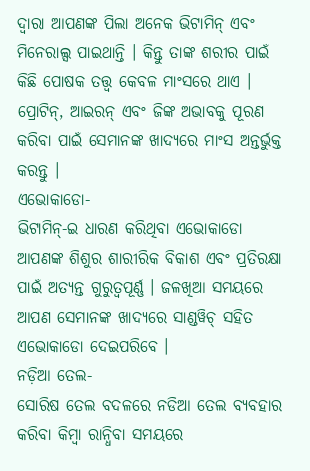ଦ୍ୱାରା ଆପଣଙ୍କ ପିଲା ଅନେକ ଭିଟାମିନ୍ ଏବଂ ମିନେରାଲ୍ସ ପାଇଥାନ୍ତି । କିନ୍ତୁ ତାଙ୍କ ଶରୀର ପାଇଁ କିଛି ପୋଷକ ତତ୍ତ୍ୱ କେବଳ ମାଂସରେ ଥାଏ । ପ୍ରୋଟିନ୍, ଆଇରନ୍ ଏବଂ ଜିଙ୍କ ଅଭାବକୁ ପୂରଣ କରିବା ପାଇଁ ସେମାନଙ୍କ ଖାଦ୍ୟରେ ମାଂସ ଅନ୍ତର୍ଭୁକ୍ତ କରନ୍ତୁ ।
ଏଭୋକାଡୋ-
ଭିଟାମିନ୍-ଇ ଧାରଣ କରିଥିବା ଏଭୋକାଡୋ ଆପଣଙ୍କ ଶିଶୁର ଶାରୀରିକ ବିକାଶ ଏବଂ ପ୍ରତିରକ୍ଷା ପାଇଁ ଅତ୍ୟନ୍ତ ଗୁରୁତ୍ୱପୂର୍ଣ୍ଣ । ଜଳଖିଆ ସମୟରେ ଆପଣ ସେମାନଙ୍କ ଖାଦ୍ୟରେ ସାଣ୍ଡୱିଚ୍ ସହିତ ଏଭୋକାଡୋ ଦେଇପରିବେ ।
ନଡ଼ିଆ ତେଲ-
ସୋରିଷ ତେଲ ବଦଳରେ ନଡିଆ ତେଲ ବ୍ୟବହାର କରିବା କିମ୍ବା ରାନ୍ଧିବା ସମୟରେ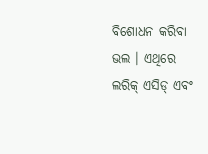ବିଶୋଧନ କରିବା ଭଲ । ଏଥିରେ ଲରିକ୍ ଏସିଡ୍ ଏବଂ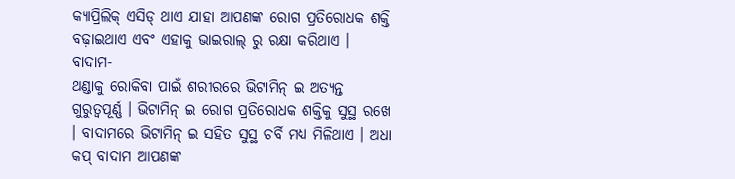କ୍ୟାପ୍ରିଲିକ୍ ଏସିଡ୍ ଥାଏ ଯାହା ଆପଣଙ୍କ ରୋଗ ପ୍ରତିରୋଧକ ଶକ୍ତି ବଢ଼ାଇଥାଏ ଏବଂ ଏହାକୁ ଭାଇରାଲ୍ ରୁ ରକ୍ଷା କରିଥାଏ ।
ବାଦାମ-
ଥଣ୍ଡାକୁ ରୋକିବା ପାଇଁ ଶରୀରରେ ଭିଟାମିନ୍ ଇ ଅତ୍ୟନ୍ତ ଗୁରୁତ୍ୱପୂର୍ଣ୍ଣ । ଭିଟାମିନ୍ ଇ ରୋଗ ପ୍ରତିରୋଧକ ଶକ୍ତିକୁ ସୁସ୍ଥ ରଖେ । ବାଦାମରେ ଭିଟାମିନ୍ ଇ ସହିତ ସୁସ୍ଥ ଚର୍ବି ମଧ୍ୟ ମିଳିଥାଏ । ଅଧା କପ୍ ବାଦାମ ଆପଣଙ୍କ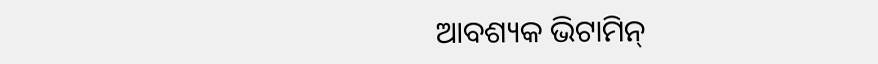ଆବଶ୍ୟକ ଭିଟାମିନ୍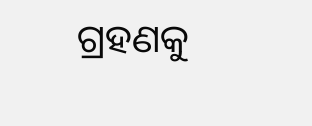ଗ୍ରହଣକୁ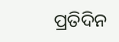ପ୍ରତିଦିନ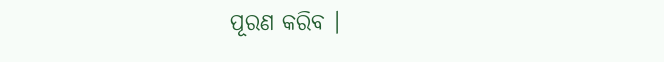ପୂରଣ କରିବ ।